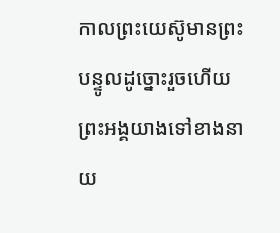កាលព្រះយេស៊ូមានព្រះបន្ទូលដូច្នោះរួចហើយ ព្រះអង្គយាងទៅខាងនាយ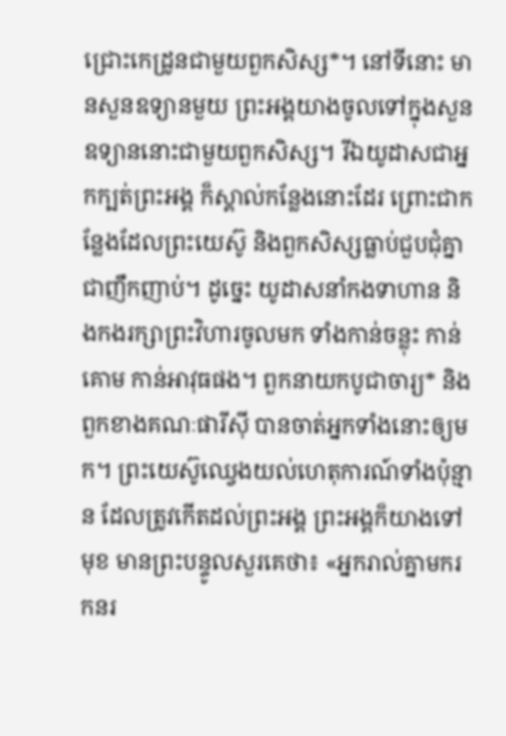ជ្រោះកេដ្រូនជាមួយពួកសិស្ស*។ នៅទីនោះ មានសួនឧទ្យានមួយ ព្រះអង្គយាងចូលទៅក្នុងសួនឧទ្យាននោះជាមួយពួកសិស្ស។ រីឯយូដាសជាអ្នកក្បត់ព្រះអង្គ ក៏ស្គាល់កន្លែងនោះដែរ ព្រោះជាកន្លែងដែលព្រះយេស៊ូ និងពួកសិស្សធ្លាប់ជួបជុំគ្នាជាញឹកញាប់។ ដូច្នេះ យូដាសនាំកងទាហាន និងកងរក្សាព្រះវិហារចូលមក ទាំងកាន់ចន្លុះ កាន់គោម កាន់អាវុធផង។ ពួកនាយកបូជាចារ្យ* និងពួកខាងគណៈផារីស៊ី បានចាត់អ្នកទាំងនោះឲ្យមក។ ព្រះយេស៊ូឈ្វេងយល់ហេតុការណ៍ទាំងប៉ុន្មាន ដែលត្រូវកើតដល់ព្រះអង្គ ព្រះអង្គក៏យាងទៅមុខ មានព្រះបន្ទូលសួរគេថា៖ «អ្នករាល់គ្នាមករកនរ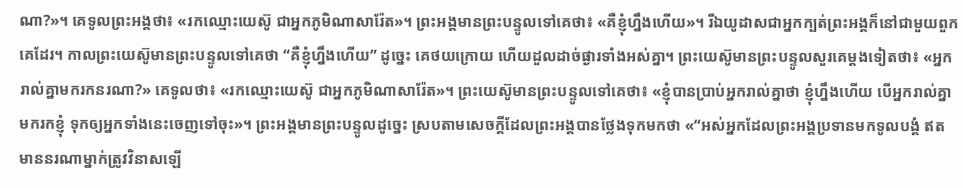ណា?»។ គេទូលព្រះអង្គថា៖ «រកឈ្មោះយេស៊ូ ជាអ្នកភូមិណាសារ៉ែត»។ ព្រះអង្គមានព្រះបន្ទូលទៅគេថា៖ «គឺខ្ញុំហ្នឹងហើយ»។ រីឯយូដាសជាអ្នកក្បត់ព្រះអង្គក៏នៅជាមួយពួកគេដែរ។ កាលព្រះយេស៊ូមានព្រះបន្ទូលទៅគេថា “គឺខ្ញុំហ្នឹងហើយ” ដូច្នេះ គេថយក្រោយ ហើយដួលដាច់ផ្ងារទាំងអស់គ្នា។ ព្រះយេស៊ូមានព្រះបន្ទូលសួរគេម្ដងទៀតថា៖ «អ្នករាល់គ្នាមករកនរណា?» គេទូលថា៖ «រកឈ្មោះយេស៊ូ ជាអ្នកភូមិណាសារ៉ែត»។ ព្រះយេស៊ូមានព្រះបន្ទូលទៅគេថា៖ «ខ្ញុំបានប្រាប់អ្នករាល់គ្នាថា ខ្ញុំហ្នឹងហើយ បើអ្នករាល់គ្នាមករកខ្ញុំ ទុកឲ្យអ្នកទាំងនេះចេញទៅចុះ»។ ព្រះអង្គមានព្រះបន្ទូលដូច្នេះ ស្របតាមសេចក្ដីដែលព្រះអង្គបានថ្លែងទុកមកថា «“អស់អ្នកដែលព្រះអង្គប្រទានមកទូលបង្គំ ឥតមាននរណាម្នាក់ត្រូវវិនាសឡើ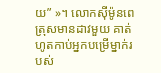យ” »។ លោកស៊ីម៉ូនពេត្រុសមានដាវមួយ គាត់ហូតកាប់អ្នកបម្រើម្នាក់របស់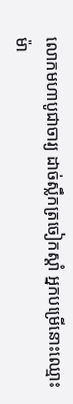លោកមហាបូជាចារ្យ ដាច់ស្លឹកត្រចៀកស្ដាំ អ្នកបម្រើនោះឈ្មោះម៉ា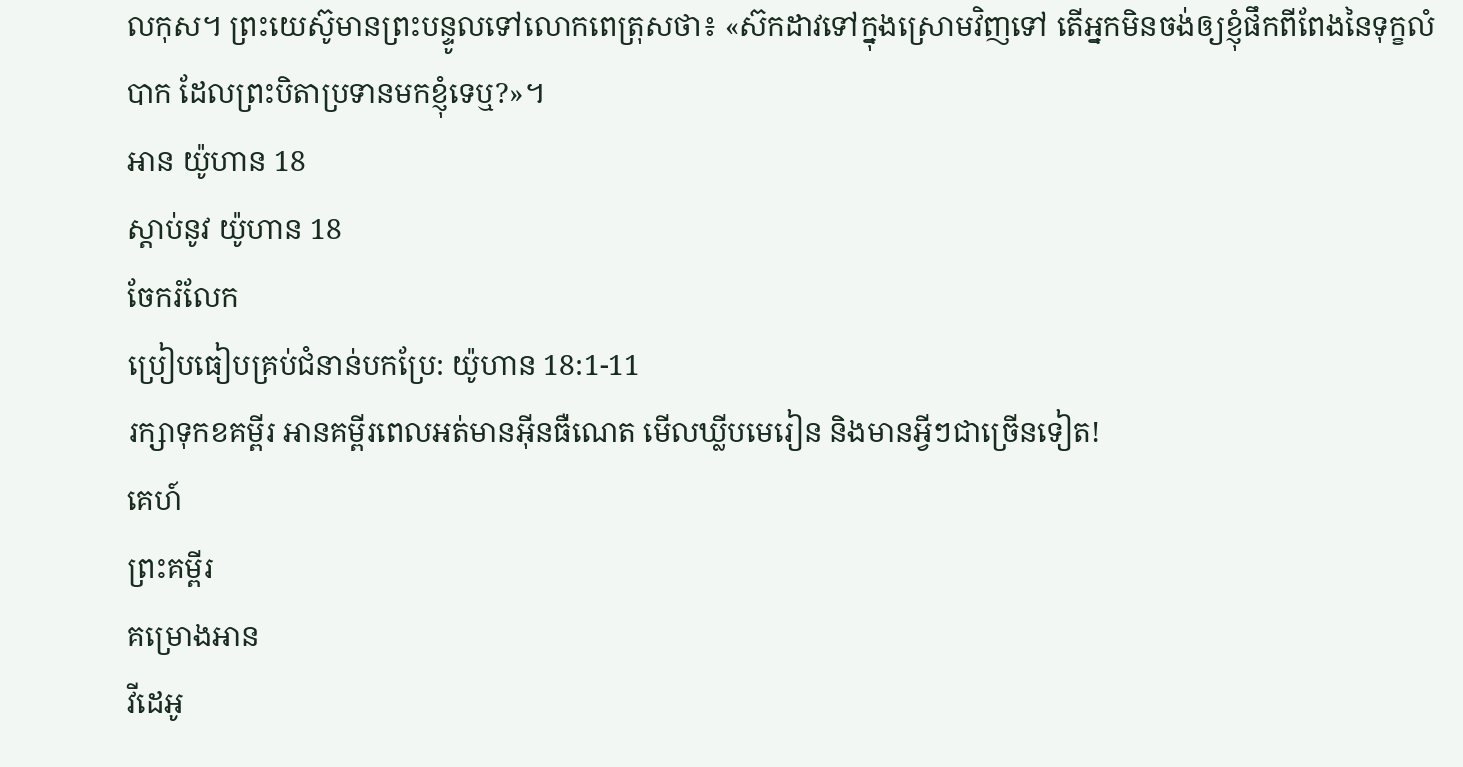លកុស។ ព្រះយេស៊ូមានព្រះបន្ទូលទៅលោកពេត្រុសថា៖ «ស៊កដាវទៅក្នុងស្រោមវិញទៅ តើអ្នកមិនចង់ឲ្យខ្ញុំផឹកពីពែងនៃទុក្ខលំបាក ដែលព្រះបិតាប្រទានមកខ្ញុំទេឬ?»។
អាន យ៉ូហាន 18
ស្ដាប់នូវ យ៉ូហាន 18
ចែករំលែក
ប្រៀបធៀបគ្រប់ជំនាន់បកប្រែ: យ៉ូហាន 18:1-11
រក្សាទុកខគម្ពីរ អានគម្ពីរពេលអត់មានអ៊ីនធឺណេត មើលឃ្លីបមេរៀន និងមានអ្វីៗជាច្រើនទៀត!
គេហ៍
ព្រះគម្ពីរ
គម្រោងអាន
វីដេអូ